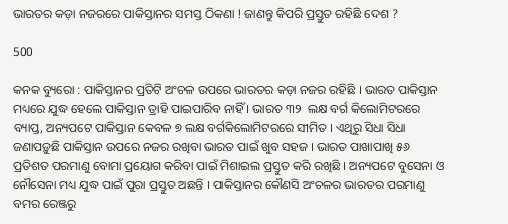ଭାରତର କଡ଼ା ନଜରରେ ପାକିସ୍ତାନର ସମସ୍ତ ଠିକଣା ! ଜାଣନ୍ତୁ କିପରି ପ୍ରସ୍ତୁତ ରହିଛି ଦେଶ ?

500

କନକ ବ୍ୟୁରୋ : ପାକିସ୍ତାନର ପ୍ରତିଟି ଅଂଚଳ ଉପରେ ଭାରତର କଡ଼ା ନଜର ରହିଛି । ଭାରତ ପାକିସ୍ତାନ ମଧ୍ୟରେ ଯୁଦ୍ଧ ହେଲେ ପାକିସ୍ତାନ ତ୍ରାହି ପାଇପାରିବ ନାହିଁ । ଭାରତ ୩୨  ଲକ୍ଷ ବର୍ଗ କିଲୋମିଟରରେ ବ୍ୟାପ୍ତ, ଅନ୍ୟପଟେ ପାକିସ୍ତାନ କେବଳ ୭ ଲକ୍ଷ ବର୍ଗକିଲୋମିଟରରେ ସୀମିତ । ଏଥିରୁ ସିଧା ସିଧା ଜଣାପଡ଼ୁଛି ପାକିସ୍ତାନ ଉପରେ ନଜର ରଖିବା ଭାରତ ପାଇଁ ଖୁବ ସହଜ । ଭାରତ ପାଖାପାଖି ୫୬ ପ୍ରତିଶତ ପରମାଣୁ ବୋମା ପ୍ରୟୋଗ କରିବା ପାଇଁ ମିଶାଇଲ ପ୍ରସ୍ତୁତ କରି ରଖିଛି । ଅନ୍ୟପଟେ ବୁସେନା ଓ ନୌସେନା ମଧ୍ୟ ଯୁଦ୍ଧ ପାଇଁ ପୁରା ପ୍ରସ୍ତୁତ ଅଛନ୍ତି । ପାକିସ୍ତାନର କୌଣସି ଅଂଚଳର ଭାରତର ପରମାଣୁ ବମର ରେଞ୍ଜରୁ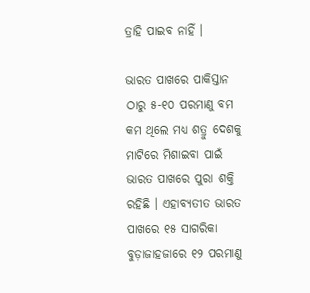ତ୍ରାହି ପାଇବ ନାହିଁ ।

ଭାରତ ପାଖରେ ପାକିସ୍ତାନ ଠାରୁ ୫-୧୦ ପରମାଣୁ ବମ କମ ଥିଲେ ମଧ୍ୟ ଶତ୍ରୁ ଦେଶକୁ ମାଟିରେ ମିଶାଇବା ପାଇଁ ଭାରତ ପାଖରେ ପୁରା ଶକ୍ତି ରହିଛି । ଏହାବ୍ୟତୀତ ଭାରତ ପାଖରେ ୧୫ ସାଗରିକା ବୁଡ଼ାଜାହଜାରେ ୧୨ ପରମାଣୁ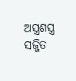ଅସ୍ତ୍ରଶସ୍ତ୍ର ସଜ୍ଜିତ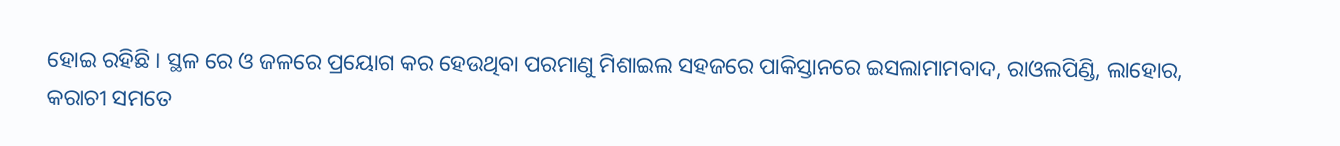ହୋଇ ରହିଛି । ସ୍ଥଳ ରେ ଓ ଜଳରେ ପ୍ରୟୋଗ କର ହେଉଥିବା ପରମାଣୁ ମିଶାଇଲ ସହଜରେ ପାକିସ୍ତାନରେ ଇସଲାମାମବାଦ, ରାଓଲପିଣ୍ଡି, ଲାହୋର, କରାଚୀ ସମତେ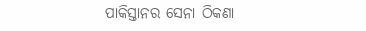ପାକିସ୍ତାନର ସେନା ଠିକଣା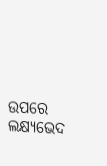ଉପରେ ଲକ୍ଷ୍ୟଭେଦ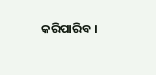କରିପାରିବ ।